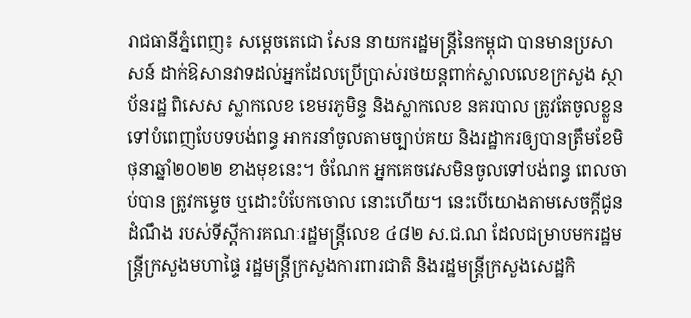រាជធានីភ្នំពេញ៖ សម្តេចតេជោ សែន នាយករដ្ឋមន្ត្រីនៃកម្ពុជា បានមានប្រសាសន៍ ដាក់ឱសានវាទដល់អ្នកដែលប្រើប្រាស់រថយន្តពាក់ស្លាលលេខក្រសួង ស្ថាប័នរដ្ឋ ពិសេស ស្លាកលេខ ខេមរភូមិន្ទ និងស្លាកលេខ នគរបាល ត្រូវតែចូលខ្លួនទៅបំពេញបែបទបង់ពន្ធ អាករនាំចូលតាមច្បាប់គយ និងរដ្ឋាករឲ្យបានត្រឹមខែមិថុនាឆ្នាំ២០២២ ខាងមុខនេះ។ ចំណែក អ្នកគេចវេសមិនចូលទៅបង់ពន្ធ ពេលចាប់បាន ត្រូវកម្ទេច ឬដោះបំបែកចោល នោះហើយ។ នេះបើយោងតាមសេចក្តីជូនដំណឹង របស់ទីស្ដីការគណៈរដ្ឋមន្ត្រីលេខ ៤៨២ ស.ជ.ណ ដែលជម្រាបមករដ្ឋមន្ត្រីក្រសួងមហាផ្ទៃ រដ្ឋមន្ត្រីក្រសួងការពារជាតិ និងរដ្ឋមន្ត្រីក្រសួងសេដ្ឋកិ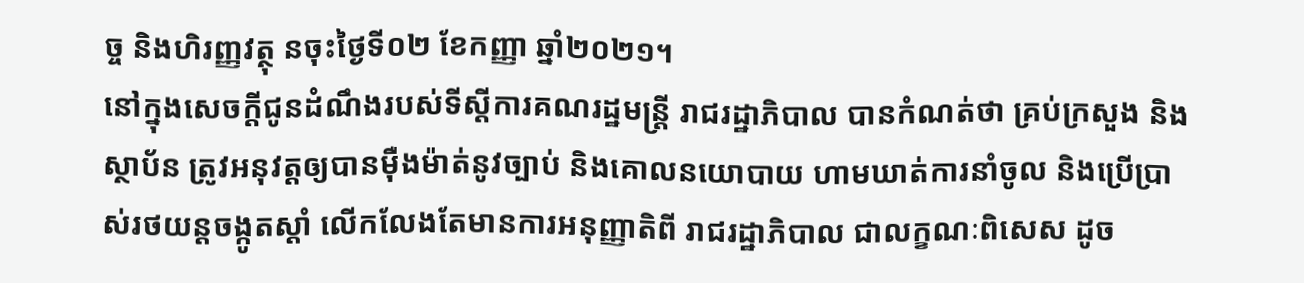ច្ច និងហិរញ្ញវត្ថុ នចុះថ្ងៃទី០២ ខែកញ្ញា ឆ្នាំ២០២១។
នៅក្នុងសេចក្តីជូនដំណឹងរបស់ទីស្តីការគណរដ្ឋមន្ត្រី រាជរដ្ឋាភិបាល បានកំណត់ថា គ្រប់ក្រសួង និងស្ថាប័ន ត្រូវអនុវត្តឲ្យបានម៉ឺងម៉ាត់នូវច្បាប់ និងគោលនយោបាយ ហាមឃាត់ការនាំចូល និងប្រើប្រាស់រថយន្តចង្កូតស្ដាំ លើកលែងតែមានការអនុញ្ញាតិពី រាជរដ្ឋាភិបាល ជាលក្ខណៈពិសេស ដូច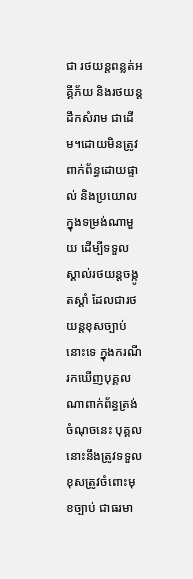ជា រថយន្តពន្លត់អគ្គីភ័យ និងរថយន្តដឹកសំរាម ជាដើម។ដោយមិនត្រូវពាក់ព័ន្ធដោយផ្ទាល់ និងប្រយោល ក្នុងទម្រង់ណាមួយ ដើម្បីទទួលស្គាល់រថយន្តចង្កូតស្ដាំ ដែលជារថយន្តខុសច្បាប់នោះទេ ក្នុងករណីរកឃើញបុគ្គលណាពាក់ព័ន្ធត្រង់ចំណុចនេះ បុគ្គលនោះនឹងត្រូវទទួលខុសត្រូវចំពោះមុខច្បាប់ ជាធរមា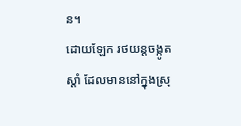ន។
ដោយឡែក រថយន្តចង្កូតស្ដាំ ដែលមាននៅក្នុងស្រុ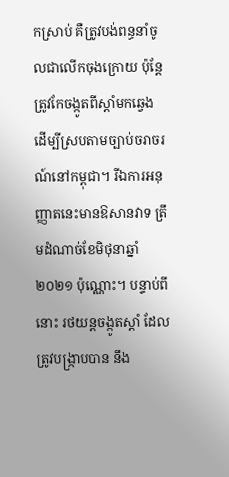កស្រាប់ គឺត្រូវបង់ពន្ធនាំចូលជាលើកចុងក្រោយ ប៉ុន្តែ ត្រូវកែចង្កូតពីស្ដាំមកឆ្វេង ដើម្បីស្របតាមច្បាប់ចរាចរណ៍នៅកម្ពុជា។ រីឯការអនុញ្ញាតនេះមានឱសានវាទ ត្រឹមដំណាច់ខែមិថុនាឆ្នាំ២០២១ ប៉ុណ្ណោះ។ បន្ទាប់ពីនោះ រថយន្តចង្កូតស្ដាំ ដែលត្រូវបង្ក្រាបបាន នឹង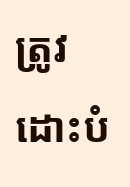ត្រូវដោះបំ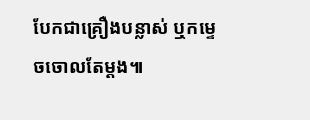បែកជាគ្រឿងបន្លាស់ ឬកម្ទេចចោលតែម្ដង៕